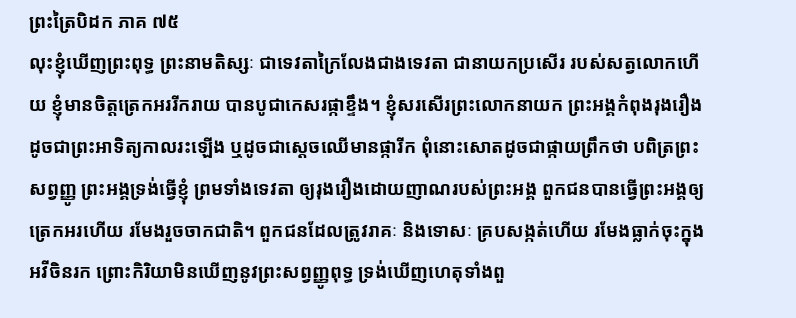ព្រះត្រៃបិដក ភាគ ៧៥
លុះខ្ញុំឃើញព្រះពុទ្ធ ព្រះនាមតិស្សៈ ជាទេវតាក្រៃលែងជាងទេវតា ជានាយកប្រសើរ របស់សត្វលោកហើយ ខ្ញុំមានចិត្តត្រេកអររីករាយ បានបូជាកេសរផ្កាខ្ទឹង។ ខ្ញុំសរសើរព្រះលោកនាយក ព្រះអង្គកំពុងរុងរឿង ដូចជាព្រះអាទិត្យកាលរះឡើង ឬដូចជាស្តេចឈើមានផ្ការីក ពុំនោះសោតដូចជាផ្កាយព្រឹកថា បពិត្រព្រះសព្វញ្ញូ ព្រះអង្គទ្រង់ធ្វើខ្ញុំ ព្រមទាំងទេវតា ឲ្យរុងរឿងដោយញាណរបស់ព្រះអង្គ ពួកជនបានធ្វើព្រះអង្គឲ្យត្រេកអរហើយ រមែងរួចចាកជាតិ។ ពួកជនដែលត្រូវរាគៈ និងទោសៈ គ្របសង្កត់ហើយ រមែងធ្លាក់ចុះក្នុងអវីចិនរក ព្រោះកិរិយាមិនឃើញនូវព្រះសព្វញ្ញូពុទ្ធ ទ្រង់ឃើញហេតុទាំងពួ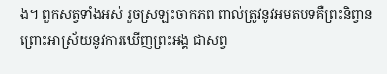ង។ ពួកសត្វទាំងអស់ រួចស្រឡះចាកភព ពាល់ត្រូវនូវអមតបទគឺព្រះនិព្វាន ព្រោះអាស្រ័យនូវការឃើញព្រះអង្គ ជាសព្វ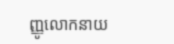ញ្ញូលោកនាយ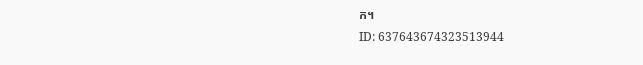ក។
ID: 637643674323513944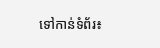ទៅកាន់ទំព័រ៖